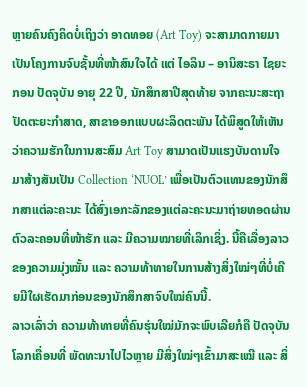ຫຼາຍຄົນຄົງຄິດບໍ່ເຖິງວ່າ ອາດທອຍ (Art Toy) ຈະສາມາດກາຍມາເປັນໂຄງການຈົບຊັ້ນທີ່ໜ້າສົນໃຈໄດ້ ແຕ່ ໄອລິນ – ອານິສະຣາ ໄຊຍະກອນ ປັດຈຸບັນ ອາຍຸ 22 ປີ, ນັກສຶກສາປີສຸດທ້າຍ ຈາກຄະນະສະຖາປັດຕະຍະກຳສາດ, ສາຂາອອກແບບຜະລິດຕະພັນ ໄດ້ພິສູດໃຫ້ເຫັນວ່າຄວາມຮັກໃນການສະສົມ Art Toy ສາມາດເປັນແຮງບັນດານໃຈມາສ້າງສັນເປັນ Collection ‘NUOL’ ເພື່ອເປັນຕົວແທນຂອງນັກສຶກສາແຕ່ລະຄະນະ ໄດ້ສົ່ງເອກະລັກຂອງແຕ່ລະຄະນະມາຖ່າຍທອດຜ່ານຕົວລະຄອນທີ່ໜ້າຮັກ ແລະ ມີຄວາມໝາຍທີ່ເລິກເຊິ່ງ. ນີ້ຄືເລື່ອງລາວຂອງຄວາມມຸ່ງໝັ້ນ ແລະ ຄວາມທ້າທາຍໃນການສ້າງສິ່ງໃໝ່ໆທີ່ບໍ່ເຄີຍມີໃຜເຮັດມາກ່ອນຂອງນັກສຶກສາຈົບໃໝ່ຄົນນີ້.
ລາວເລົ່າວ່າ ຄວາມທ້າທາຍທີ່ຄົນຮຸ່ນໃໝ່ມັກຈະພົບເລີຍກໍຄື ປັດຈຸບັນໂລກເຄື່ອນທີ່ ພັດທະນາໄປໄວຫຼາຍ ມີສິ່ງໃໝ່ໆເຂົ້າມາສະເໝີ ແລະ ສິ່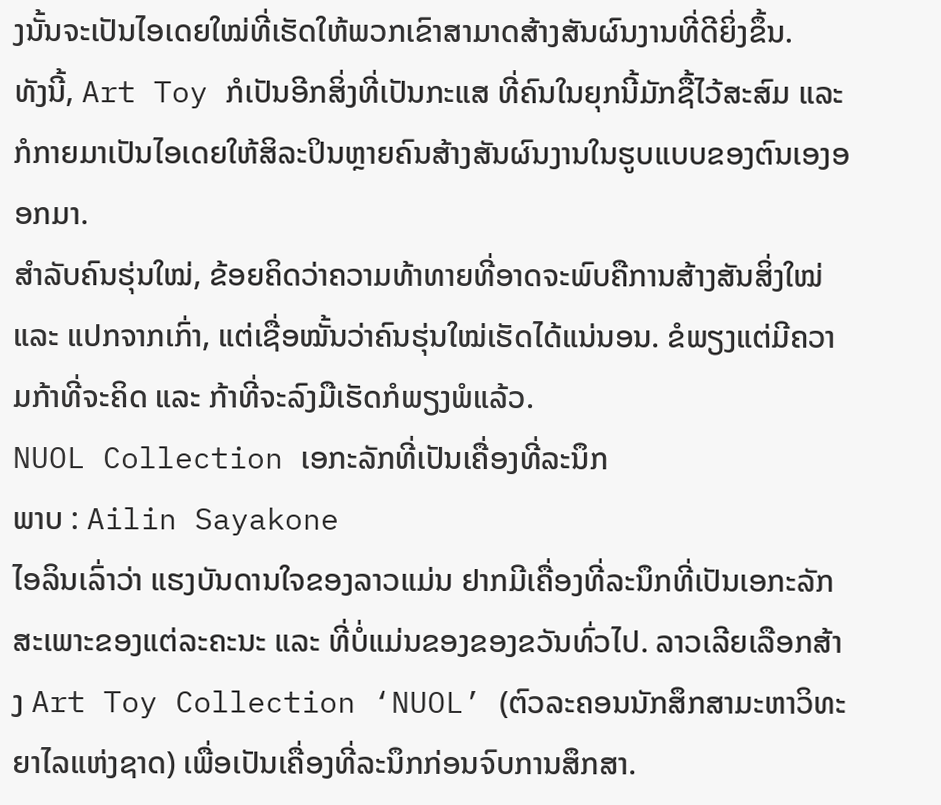ງນັ້ນຈະເປັນໄອເດຍໃໝ່ທີ່ເຮັດໃຫ້ພວກເຂົາສາມາດສ້າງສັນຜົນງານທີ່ດີຍິ່ງຂຶ້ນ.
ທັງນີ້, Art Toy ກໍເປັນອີກສິ່ງທີ່ເປັນກະແສ ທີ່ຄົນໃນຍຸກນີ້ມັກຊື້ໄວ້ສະສົມ ແລະ ກໍກາຍມາເປັນໄອເດຍໃຫ້ສິລະປິນຫຼາຍຄົນສ້າງສັນຜົນງານໃນຮູບແບບຂອງຕົນເອງອອກມາ.
ສໍາລັບຄົນຮຸ່ນໃໝ່, ຂ້ອຍຄິດວ່າຄວາມທ້າທາຍທີ່ອາດຈະພົບຄືການສ້າງສັນສິ່ງໃໝ່ ແລະ ແປກຈາກເກົ່າ, ແຕ່ເຊື່ອໝັ້ນວ່າຄົນຮຸ່ນໃໝ່ເຮັດໄດ້ແນ່ນອນ. ຂໍພຽງແຕ່ມີຄວາມກ້າທີ່ຈະຄິດ ແລະ ກ້າທີ່ຈະລົງມືເຮັດກໍພຽງພໍແລ້ວ.
NUOL Collection ເອກະລັກທີ່ເປັນເຄື່ອງທີ່ລະນຶກ
ພາບ : Ailin Sayakone
ໄອລິນເລົ່າວ່າ ແຮງບັນດານໃຈຂອງລາວແມ່ນ ຢາກມີເຄື່ອງທີ່ລະນຶກທີ່ເປັນເອກະລັກສະເພາະຂອງແຕ່ລະຄະນະ ແລະ ທີ່ບໍ່ແມ່ນຂອງຂອງຂວັນທົ່ວໄປ. ລາວເລີຍເລືອກສ້າງ Art Toy Collection ‘NUOL’ (ຕົວລະຄອນນັກສຶກສາມະຫາວິທະຍາໄລແຫ່ງຊາດ) ເພື່ອເປັນເຄື່ອງທີ່ລະນຶກກ່ອນຈົບການສຶກສາ.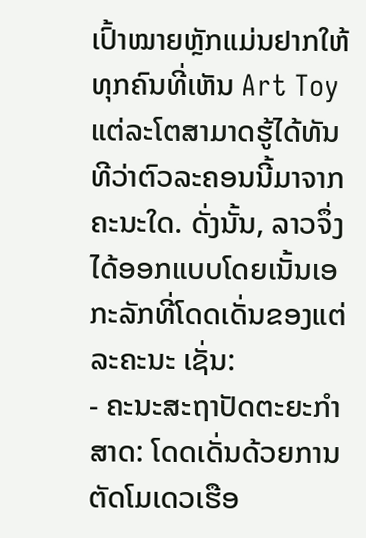ເປົ້າໝາຍຫຼັກແມ່ນຢາກໃຫ້ທຸກຄົນທີ່ເຫັນ Art Toy ແຕ່ລະໂຕສາມາດຮູ້ໄດ້ທັນທີວ່າຕົວລະຄອນນີ້ມາຈາກຄະນະໃດ. ດັ່ງນັ້ນ, ລາວຈຶ່ງໄດ້ອອກແບບໂດຍເນັ້ນເອກະລັກທີ່ໂດດເດັ່ນຂອງແຕ່ລະຄະນະ ເຊັ່ນ:
- ຄະນະສະຖາປັດຕະຍະກຳສາດ: ໂດດເດັ່ນດ້ວຍການຕັດໂມເດວເຮືອ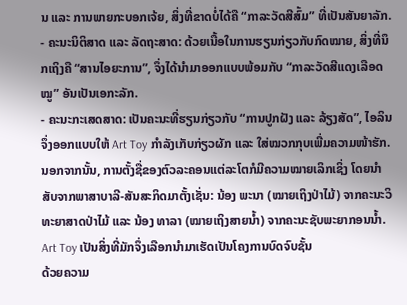ນ ແລະ ການພາຍກະບອກເຈ້ຍ, ສິ່ງທີ່ຂາດບໍ່ໄດ້ຄື “ກາລະວັດສີສົ້ມ” ທີ່ເປັນສັນຍາລັກ.
- ຄະນະນິຕິສາດ ແລະ ລັດຖະສາດ: ດ້ວຍເນື້ອໃນການຮຽນກ່ຽວກັບກົດໝາຍ, ສິ່ງທີ່ນຶກເຖິງຄື “ສານໄອຍະການ”, ຈຶ່ງໄດ້ນຳມາອອກແບບພ້ອມກັບ “ກາລະວັດສີແດງເລືອດໝູ” ອັນເປັນເອກະລັກ.
- ຄະນະກະເສດສາດ: ເປັນຄະນະທີ່ຮຽນກ່ຽວກັບ “ການປູກຝັງ ແລະ ລ້ຽງສັດ”, ໄອລິນຈຶ່ງອອກແບບໃຫ້ Art Toy ກຳລັງເກັບກ່ຽວຜັກ ແລະ ໃສ່ໝວກກຸບເພີ່ມຄວາມໜ້າຮັກ.
ນອກຈາກນັ້ນ, ການຕັ້ງຊື່ຂອງຕົວລະຄອນແຕ່ລະໂຕກໍມີຄວາມໝາຍເລິກເຊິ່ງ ໂດຍນຳສັບຈາກພາສາບາລີ-ສັນສະກິດມາຕັ້ງເຊັ່ນ: ນ້ອງ ພະນາ (ໝາຍເຖິງປ່າໄມ້) ຈາກຄະນະວິທະຍາສາດປ່າໄມ້ ແລະ ນ້ອງ ທາລາ (ໝາຍເຖິງສາຍນໍ້າ) ຈາກຄະນະຊັບພະຍາກອນນໍ້າ.
Art Toy ເປັນສິ່ງທີ່ມັກຈຶ່ງເລືອກນຳມາເຮັດເປັນໂຄງການບົດຈົບຊັ້ນ
ດ້ວຍຄວາມ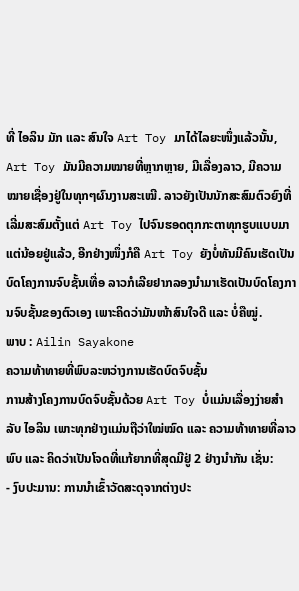ທີ່ ໄອລິນ ມັກ ແລະ ສົນໃຈ Art Toy ມາໄດ້ໄລຍະໜຶ່ງແລ້ວນັ້ນ, Art Toy ມັນມີຄວາມໝາຍທີ່ຫຼາກຫຼາຍ, ມີເລື່ອງລາວ, ມີຄວາມໝາຍເຊື່ອງຢູ່ໃນທຸກໆຜົນງານສະເໝີ. ລາວຍັງເປັນນັກສະສົມຕົວຍົງທີ່ເລີ່ມສະສົມຕັ້ງແຕ່ Art Toy ໄປຈົນຮອດຕຸກກະຕາທຸກຮູບແບບມາແຕ່ນ້ອຍຢູ່ແລ້ວ, ອີກຢ່າງໜຶ່ງກໍຄື Art Toy ຍັງບໍ່ທັນມີຄົນເຮັດເປັນບົດໂຄງການຈົບຊັ້ນເທື່ອ ລາວກໍເລີຍຢາກລອງນຳມາເຮັດເປັນບົດໂຄງການຈົບຊັ້ນຂອງຕົວເອງ ເພາະຄິດວ່າມັນໜ້າສົນໃຈດີ ແລະ ບໍ່ຄືໝູ່.
ພາບ : Ailin Sayakone
ຄວາມທ້າທາຍທີ່ພົບລະຫວ່າງການເຮັດບົດຈົບຊັ້ນ
ການສ້າງໂຄງການບົດຈົບຊັ້ນດ້ວຍ Art Toy ບໍ່ແມ່ນເລື່ອງງ່າຍສຳລັບ ໄອລິນ ເພາະທຸກຢ່າງແມ່ນຖືວ່າໃໝ່ໝົດ ແລະ ຄວາມທ້າທາຍທີ່ລາວພົບ ແລະ ຄິດວ່າເປັນໂຈດທີ່ແກ້ຍາກທີ່ສຸດມີຢູ່ 2 ຢ່າງນຳກັນ ເຊັ່ນ:
- ງົບປະມານ: ການນຳເຂົ້າວັດສະດຸຈາກຕ່າງປະ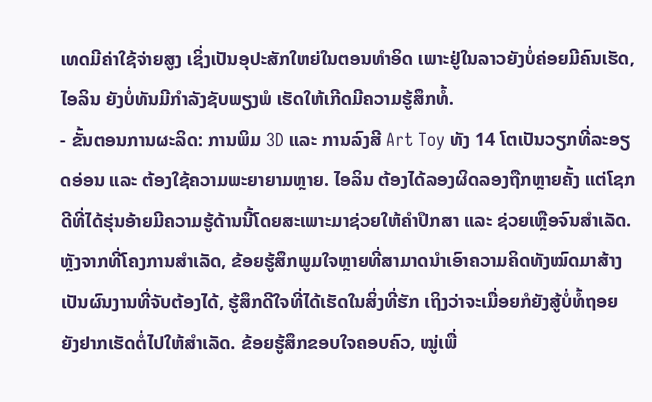ເທດມີຄ່າໃຊ້ຈ່າຍສູງ ເຊິ່ງເປັນອຸປະສັກໃຫຍ່ໃນຕອນທຳອິດ ເພາະຢູ່ໃນລາວຍັງບໍ່ຄ່ອຍມີຄົນເຮັດ, ໄອລິນ ຍັງບໍ່ທັນມີກຳລັງຊັບພຽງພໍ ເຮັດໃຫ້ເກີດມີຄວາມຮູ້ສຶກທໍ້.
- ຂັ້ນຕອນການຜະລິດ: ການພິມ 3D ແລະ ການລົງສີ Art Toy ທັງ 14 ໂຕເປັນວຽກທີ່ລະອຽດອ່ອນ ແລະ ຕ້ອງໃຊ້ຄວາມພະຍາຍາມຫຼາຍ. ໄອລິນ ຕ້ອງໄດ້ລອງຜິດລອງຖືກຫຼາຍຄັ້ງ ແຕ່ໂຊກດີທີ່ໄດ້ຮຸ່ນອ້າຍມີຄວາມຮູ້ດ້ານນີ້ໂດຍສະເພາະມາຊ່ວຍໃຫ້ຄຳປຶກສາ ແລະ ຊ່ວຍເຫຼືອຈົນສຳເລັດ.
ຫຼັງຈາກທີ່ໂຄງການສຳເລັດ, ຂ້ອຍຮູ້ສຶກພູມໃຈຫຼາຍທີ່ສາມາດນຳເອົາຄວາມຄິດທັງໝົດມາສ້າງເປັນຜົນງານທີ່ຈັບຕ້ອງໄດ້, ຮູ້ສຶກດີໃຈທີ່ໄດ້ເຮັດໃນສິ່ງທີ່ຮັກ ເຖິງວ່າຈະເມື່ອຍກໍຍັງສູ້ບໍ່ທໍ້ຖອຍ ຍັງຢາກເຮັດຕໍ່ໄປໃຫ້ສຳເລັດ. ຂ້ອຍຮູ້ສຶກຂອບໃຈຄອບຄົວ, ໝູ່ເພື່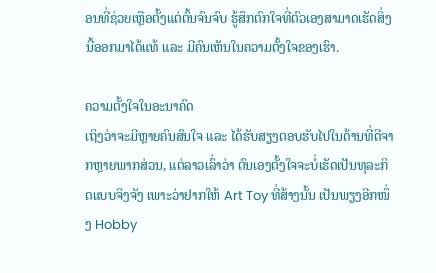ອນທີ່ຊ່ວຍເຫຼືອຕັ້ງແຕ່ຕົ້ນຈົນຈົບ ຮູ້ສຶກຕົກໃຈທີ່ຕົວເອງສາມາດເຮັດສິ່ງນີ້ອອກມາໄດ້ແທ້ ແລະ ມີຄົນເຫັນໃນຄວາມຕັ້ງໃຈຂອງເຮົາ.

ຄວາມຕັ້ງໃຈໃນອະນາຄົດ
ເຖິງວ່າຈະມີຫຼາຍຄົນສົນໃຈ ແລະ ໄດ້ຮັບສຽງຕອບຮັບໄປໃນດ້ານທີ່ດີຈາກຫຼາຍພາກສ່ວນ, ແຕ່ລາວເລົ່າວ່າ ຕົນເອງຕັ້ງໃຈຈະບໍ່ເຮັດເປັນທຸລະກິດແບບຈິງຈັງ ເພາະວ່າຢາກໃຫ້ Art Toy ທີ່ສ້າງນັ້ນ ເປັນພຽງອີກໜຶ່ງ Hobby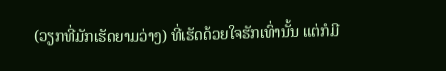(ວຽກທີ່ມັກເຮັດຍາມວ່າງ) ທີ່ເຮັດດ້ວຍໃຈຮັກເທົ່ານັ້ນ ແຕ່ກໍມີ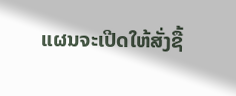ແຜນຈະເປີດໃຫ້ສັ່ງຊື້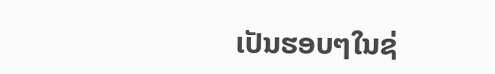ເປັນຮອບໆໃນຊ່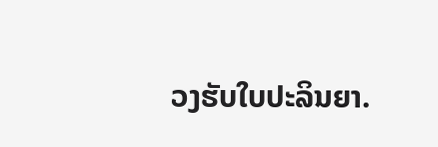ວງຮັບໃບປະລິນຍາ.